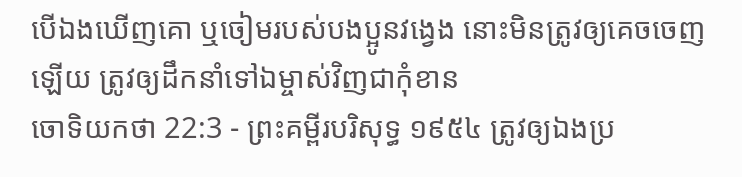បើឯងឃើញគោ ឬចៀមរបស់បងប្អូនវង្វេង នោះមិនត្រូវឲ្យគេចចេញឡើយ ត្រូវឲ្យដឹកនាំទៅឯម្ចាស់វិញជាកុំខាន
ចោទិយកថា 22:3 - ព្រះគម្ពីរបរិសុទ្ធ ១៩៥៤ ត្រូវឲ្យឯងប្រ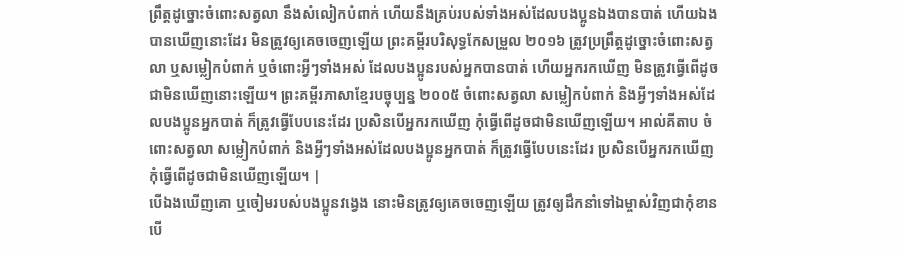ព្រឹត្តដូច្នោះចំពោះសត្វលា នឹងសំលៀកបំពាក់ ហើយនឹងគ្រប់របស់ទាំងអស់ដែលបងប្អូនឯងបានបាត់ ហើយឯងបានឃើញនោះដែរ មិនត្រូវឲ្យគេចចេញឡើយ ព្រះគម្ពីរបរិសុទ្ធកែសម្រួល ២០១៦ ត្រូវប្រព្រឹត្តដូច្នោះចំពោះសត្វលា ឬសម្លៀកបំពាក់ ឬចំពោះអ្វីៗទាំងអស់ ដែលបងប្អូនរបស់អ្នកបានបាត់ ហើយអ្នករកឃើញ មិនត្រូវធ្វើពើដូចជាមិនឃើញនោះឡើយ។ ព្រះគម្ពីរភាសាខ្មែរបច្ចុប្បន្ន ២០០៥ ចំពោះសត្វលា សម្លៀកបំពាក់ និងអ្វីៗទាំងអស់ដែលបងប្អូនអ្នកបាត់ ក៏ត្រូវធ្វើបែបនេះដែរ ប្រសិនបើអ្នករកឃើញ កុំធ្វើពើដូចជាមិនឃើញឡើយ។ អាល់គីតាប ចំពោះសត្វលា សម្លៀកបំពាក់ និងអ្វីៗទាំងអស់ដែលបងប្អូនអ្នកបាត់ ក៏ត្រូវធ្វើបែបនេះដែរ ប្រសិនបើអ្នករកឃើញ កុំធ្វើពើដូចជាមិនឃើញឡើយ។ |
បើឯងឃើញគោ ឬចៀមរបស់បងប្អូនវង្វេង នោះមិនត្រូវឲ្យគេចចេញឡើយ ត្រូវឲ្យដឹកនាំទៅឯម្ចាស់វិញជាកុំខាន
បើ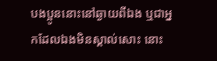បងប្អូននោះនៅឆ្ងាយពីឯង ឬជាអ្នកដែលឯងមិនស្គាល់សោះ នោះ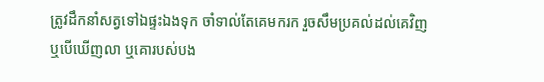ត្រូវដឹកនាំសត្វទៅឯផ្ទះឯងទុក ចាំទាល់តែគេមករក រួចសឹមប្រគល់ដល់គេវិញ
ឬបើឃើញលា ឬគោរបស់បង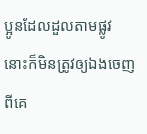ប្អូនដែលដួលតាមផ្លូវ នោះក៏មិនត្រូវឲ្យឯងចេញពីគេ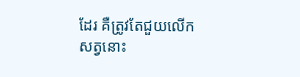ដែរ គឺត្រូវតែជួយលើកសត្វនោះ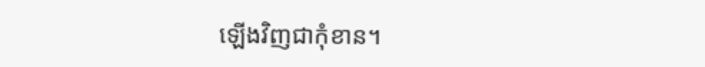ឡើងវិញជាកុំខាន។